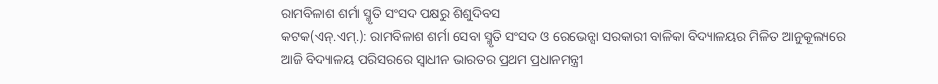ରାମବିଳାଶ ଶର୍ମା ସ୍ମୃତି ସଂସଦ ପକ୍ଷରୁ ଶିଶୁଦିବସ
କଟକ(ଏନ୍.ଏମ୍.): ରାମବିଳାଶ ଶର୍ମା ସେବା ସ୍ମୃତି ସଂସଦ ଓ ରେଭେନ୍ସା ସରକାରୀ ବାଳିକା ବିଦ୍ୟାଳୟର ମିଳିତ ଆନୁକୂଲ୍ୟରେ ଆଜି ବିଦ୍ୟାଳୟ ପରିସରରେ ସ୍ୱାଧୀନ ଭାରତର ପ୍ରଥମ ପ୍ରଧାନମନ୍ତ୍ରୀ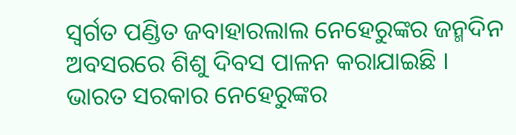ସ୍ୱର୍ଗତ ପଣ୍ଡିତ ଜବାହାରଲାଲ ନେହେରୁଙ୍କର ଜନ୍ମଦିନ ଅବସରରେ ଶିଶୁ ଦିବସ ପାଳନ କରାଯାଇଛି । ଭାରତ ସରକାର ନେହେରୁଙ୍କର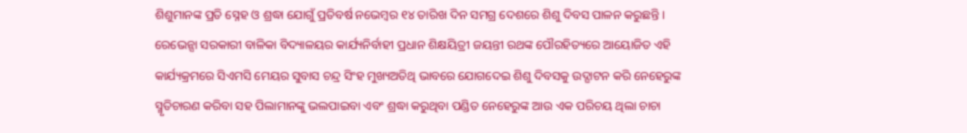ଶିଶୁମାନଙ୍କ ପ୍ରତି ସ୍ନେହ ଓ ଶ୍ରଦ୍ଧା ଯୋଗୁଁ ପ୍ରତିବର୍ଷ ନଭେମ୍ବର ୧୪ ତାରିଖ ଦିନ ସମଗ୍ର ଦେଶରେ ଶିଶୁ ଦିବସ ପାଳନ କରୁଛନ୍ତି । ରେଭେନ୍ସା ସରକାରୀ ବାଳିକା ବିଦ୍ୟାଳୟର କାର୍ଯ୍ୟନିର୍ବାହୀ ପ୍ରଧାନ ଶିକ୍ଷୟିତ୍ରୀ ଜୟନ୍ତୀ ରଥଙ୍କ ପୌରହିତ୍ୟରେ ଆୟୋଜିତ ଏହି କାର୍ଯ୍ୟକ୍ରମରେ ସିଏମସି ମେୟର ସୁବାସ ଚନ୍ଦ୍ର ସିଂହ ମୁଖ୍ୟଅତିଥି ଭାବରେ ଯୋଗଦେଇ ଶିଶୁ ଦିବସକୁ ଉଦ୍ଘାଟନ କରି ନେହେରୁଙ୍କ ସ୍ମୃତିଚାରଣ କରିବା ସହ ପିଲାମାନଙ୍କୁ ଭଲପାଇବା ଏବଂ ଶ୍ରଦ୍ଧା କରୁଥିବା ପଣ୍ଡିତ ନେହେରୁଙ୍କ ଆଉ ଏକ ପରିଚୟ ଥିଲା ଚାଚା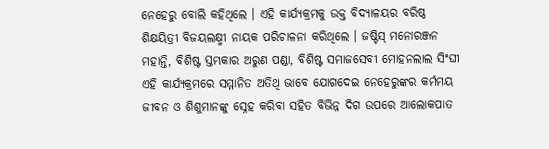ନେହେରୁ ବୋଲି କହିଥିଲେ । ଏହି କାର୍ଯ୍ୟକ୍ରମକୁ ଉକ୍ତ ବିଦ୍ୟାଳୟର ବରିଷ୍ଠ ଶିକ୍ଷୟିତ୍ରୀ ବିଜୟଲକ୍ଷ୍ମୀ ନାୟକ ପରିଚାଳନା କରିଥିଲେ । ଜଷ୍ଟିସ୍ ମନୋରଞ୍ଜନ ମହାନ୍ତି, ବିଶିଷ୍ଟ ସ୍ତମ୍ଭକାର ଅରୁଣ ପଣ୍ଡା, ବିଶିଷ୍ଟ ସମାଜସେବୀ ମୋହନଲାଲ ସିଂଘୀ ଏହି କାର୍ଯ୍ୟକ୍ରମରେ ସମ୍ମାନିତ ଅତିଥି ଭାବେ ଯୋଗଦେଇ ନେହେରୁଙ୍କର କର୍ମମୟ ଜୀବନ ଓ ଶିଶୁମାନଙ୍କୁ ସ୍ନେହ କରିବା ସହିତ ବିଭିନ୍ନ ଦିଗ ଉପରେ ଆଲୋକପାତ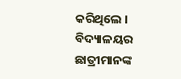କରିଥିଲେ । ବିଦ୍ୟାଳୟର ଛାତ୍ରୀମାନଙ୍କ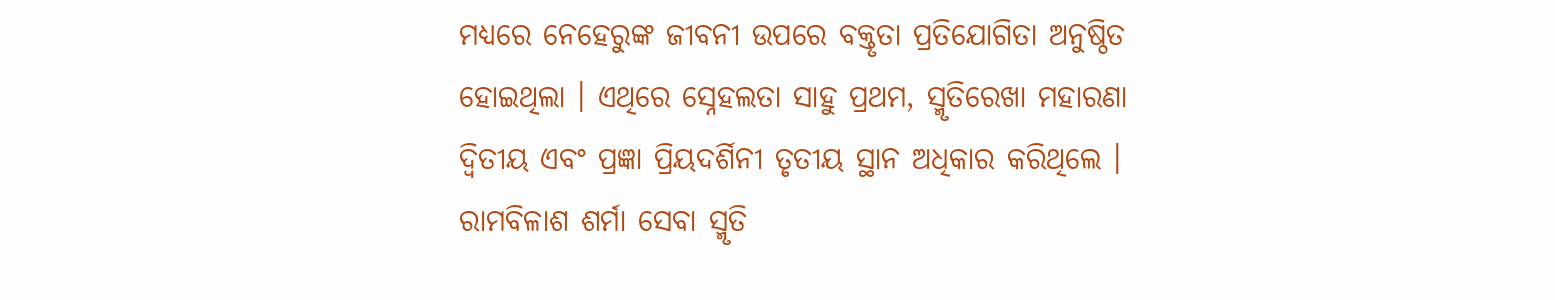ମଧ୍ୟରେ ନେହେରୁଙ୍କ ଜୀବନୀ ଉପରେ ବକ୍ତୃତା ପ୍ରତିଯୋଗିତା ଅନୁଷ୍ଠିତ ହୋଇଥିଲା । ଏଥିରେ ସ୍ନେହଲତା ସାହୁ ପ୍ରଥମ, ସ୍ମୃତିରେଖା ମହାରଣା ଦ୍ୱିତୀୟ ଏବଂ ପ୍ରଜ୍ଞା ପ୍ରିୟଦର୍ଶିନୀ ତୃତୀୟ ସ୍ଥାନ ଅଧିକାର କରିଥିଲେ । ରାମବିଳାଶ ଶର୍ମା ସେବା ସ୍ମୃତି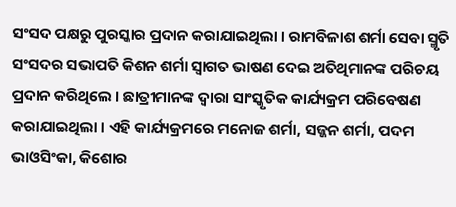ସଂସଦ ପକ୍ଷରୁ ପୁରସ୍କାର ପ୍ରଦାନ କରାଯାଇଥିଲା । ରାମବିଳାଶ ଶର୍ମା ସେବା ସ୍ମୃତି ସଂସଦର ସଭାପତି କିଶନ ଶର୍ମା ସ୍ୱାଗତ ଭାଷଣ ଦେଇ ଅତିଥିମାନଙ୍କ ପରିଚୟ ପ୍ରଦାନ କରିଥିଲେ । ଛାତ୍ରୀମାନଙ୍କ ଦ୍ୱାରା ସାଂସ୍କୃତିକ କାର୍ଯ୍ୟକ୍ରମ ପରିବେଷଣ କରାଯାଇଥିଲା । ଏହି କାର୍ଯ୍ୟକ୍ରମରେ ମନୋଜ ଶର୍ମା, ସଜ୍ଜନ ଶର୍ମା, ପଦମ ଭାଓସିଂକା, କିଶୋର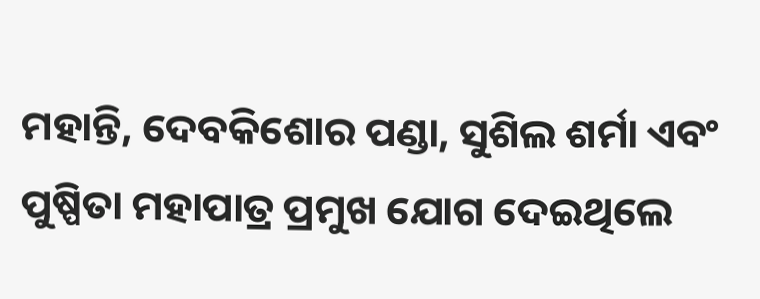ମହାନ୍ତି, ଦେବକିଶୋର ପଣ୍ଡା, ସୁଶିଲ ଶର୍ମା ଏବଂ ପୁଷ୍ପିତା ମହାପାତ୍ର ପ୍ରମୁଖ ଯୋଗ ଦେଇଥିଲେ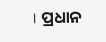। ପ୍ରଧାନ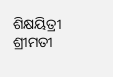ଶିକ୍ଷୟିତ୍ରୀ ଶ୍ରୀମତୀ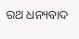ରଥ ଧନ୍ୟବାଦ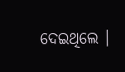ଦେଇଥିଲେ ।